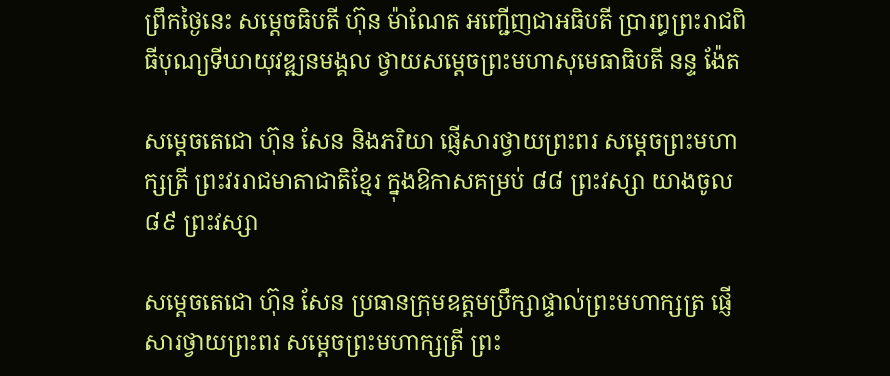ព្រឹកថ្ងៃនេះ សម្តេចធិបតី ហ៊ុន ម៉ាណែត អញ្ជើញជាអធិបតី ប្រារព្ធព្រះរាជពិធីបុណ្យទីឃាយុវឌ្ឍនមង្គល ថ្វាយសម្តេចព្រះមហាសុមេធាធិបតី នន្ទ ង៉ែត

សម្តេចតេជោ ហ៊ុន សែន និងភរិយា ផ្ញើសារថ្វាយព្រះពរ សម្តេចព្រះមហាក្សត្រី ព្រះវររាជមាតាជាតិខ្មែរ ក្នុងឱកាសគម្រប់ ៨៨ ព្រះវស្សា យាងចូល ៨៩ ព្រះវស្សា

សម្តេចតេជោ ហ៊ុន សែន ប្រធានក្រុមឧត្តមប្រឹក្សាផ្ទាល់ព្រះមហាក្សត្រ ផ្ញើសារថ្វាយព្រះពរ សម្តេចព្រះមហាក្សត្រី ព្រះ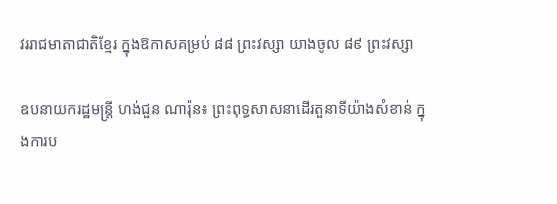វររាជមាតាជាតិខ្មែរ ក្នុងឱកាសគម្រប់ ៨៨ ព្រះវស្សា យាងចូល ៨៩ ព្រះវស្សា

ឧបនាយករដ្ឋមន្ត្រី ហង់ជួន ណារ៉ុន៖ ព្រះពុទ្ធសាសនាដើរតួនាទីយ៉ាងសំខាន់ ក្នុងការប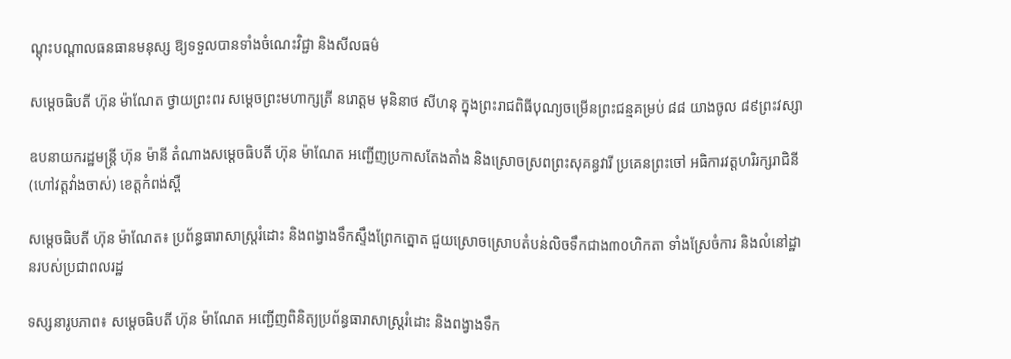ណ្តុះបណ្តាលធនធានមនុស្ស ឱ្យទទួលបានទាំងចំណេះវិជ្ជា និងសីលធម៌

សម្តេចធិបតី ហ៊ុន ម៉ាណែត ថ្វាយព្រះពរ សម្តេចព្រះមហាក្សត្រី នរោត្ដម មុនិនាថ សីហនុ ក្នុងព្រះរាជពិធីបុណ្យចម្រើនព្រះជន្មគម្រប់ ៨៨ យាងចូល ៨៩ព្រះវស្សា

ឧបនាយករដ្ឋមន្ដ្រី ហ៊ុន ម៉ានី តំណាងសម្តេចធិបតី ហ៊ុន ម៉ាណែត អញ្ជើញប្រកាសតែងតាំង និងស្រោចស្រពព្រះសុគន្ធវារី ប្រគេនព្រះចៅ អធិការវត្តហរិរក្សរាជិនី (ហៅវត្តវាំងចាស់) ខេត្តកំពង់ស្ពឺ

សម្តេចធិបតី ហ៊ុន ម៉ាណែត៖ ប្រព័ន្ធធារាសាស្ត្ររំដោះ និងពង្វាងទឹកស្ទឹងព្រែកត្នោត ជួយស្រោចស្រោបតំបន់លិចទឹកជាង៣០ហិកតា ទាំងស្រែចំការ និងលំនៅដ្ឋានរបស់ប្រជាពលរដ្ឋ

ទស្សនារូបភាព៖ សម្តេចធិបតី ហ៊ុន ម៉ាណែត អញ្ជើញពិនិត្យប្រព័ន្ធធារាសាស្ត្ររំដោះ និងពង្វាងទឹក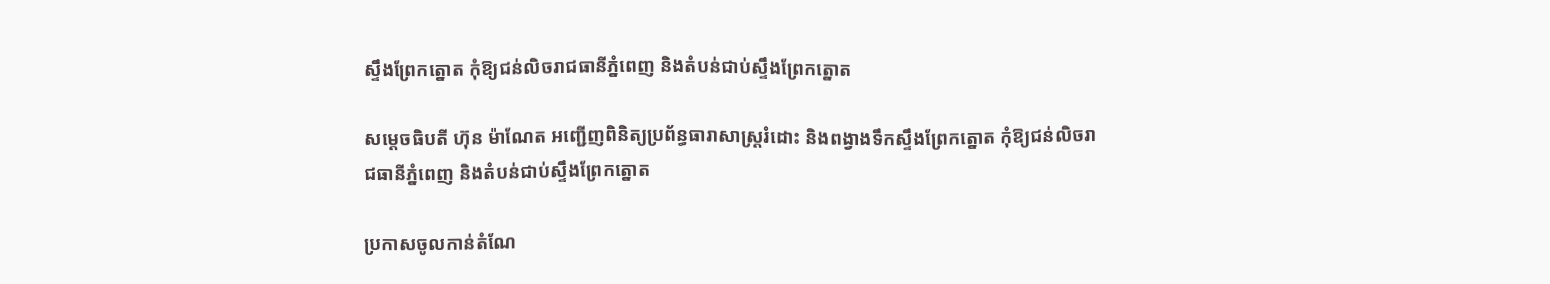ស្ទឹងព្រែកត្នោត កុំឱ្យជន់លិចរាជធានីភ្នំពេញ និងតំបន់ជាប់ស្ទឹងព្រែកត្នោត

សម្តេចធិបតី ហ៊ុន ម៉ាណែត អញ្ជើញពិនិត្យប្រព័ន្ធធារាសាស្ត្ររំដោះ និងពង្វាងទឹកស្ទឹងព្រែកត្នោត កុំឱ្យជន់លិចរាជធានីភ្នំពេញ និងតំបន់ជាប់ស្ទឹងព្រែកត្នោត

ប្រកាសចូលកាន់តំណែ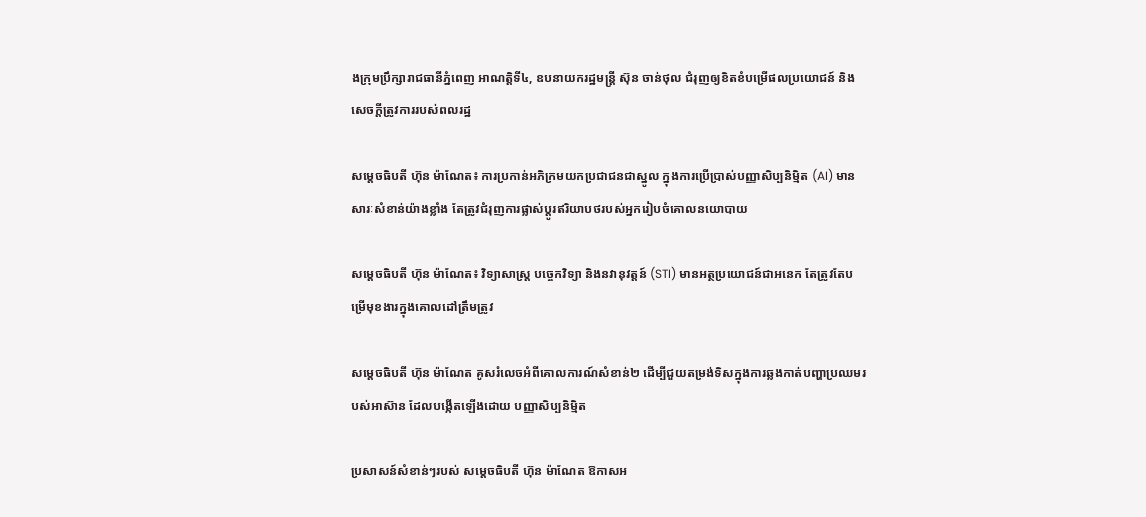ងក្រុមប្រឹក្សារាជធានីភ្នំពេញ អាណត្តិទី៤, ឧបនាយករដ្ឋមន្ដ្រី ស៊ុន ចាន់ថុល ជំរុញឲ្យខិតខំបម្រើផលប្រយោជន៍ និងសេចក្តីត្រូវការរបស់ពលរដ្ឋ

សម្តេចធិបតី ហ៊ុន ម៉ាណែត៖ ការប្រកាន់អភិក្រមយកប្រជាជនជាស្នូល ក្នុងការប្រើប្រាស់បញ្ញាសិប្បនិម្មិត (AI) មានសារៈសំខាន់យ៉ាងខ្លាំង តែត្រូវជំរុញការផ្លាស់ប្តូរឥរិយាបថរបស់អ្នករៀបចំគោលនយោបាយ

សម្តេចធិបតី ហ៊ុន ម៉ាណែត៖ វិទ្យាសាស្រ្ត បច្ចេកវិទ្យា និងនវានុវត្តន៍ (STI) មានអត្ថប្រយោជន៍ជាអនេក តែត្រូវតែបម្រើមុខងារក្នុងគោលដៅត្រឹមត្រូវ

សម្តេចធិបតី ហ៊ុន ម៉ាណែត គូសរំលេចអំពីគោលការណ៍សំខាន់២ ដើម្បីជួយតម្រង់ទិសក្នុងការឆ្លងកាត់បញ្ហាប្រឈមរបស់អាស៊ាន ដែលបង្កើតឡើងដោយ បញ្ញាសិប្បនិម្មិត

ប្រសាសន៍សំខាន់ៗរបស់ សម្តេចធិបតី ហ៊ុន ម៉ាណែត ឱកាសអ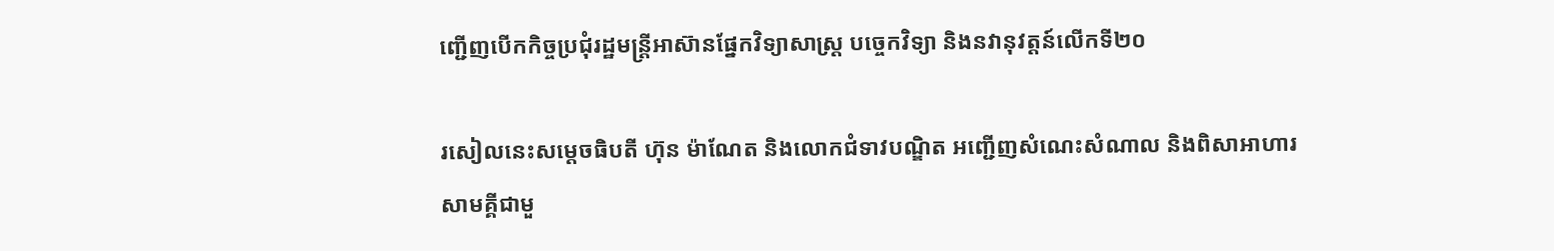ញ្ជើញបើកកិច្ចប្រជុំរដ្ឋមន្ត្រីអាស៊ានផ្នែកវិទ្យាសាស្ត្រ បច្ចេកវិទ្យា និងនវានុវត្តន៍លើកទី២០

រសៀលនេះសម្តេចធិបតី ហ៊ុន ម៉ាណែត និងលោកជំទាវបណ្ឌិត អញ្ជើញសំណេះសំណាល និងពិសាអាហារសាមគ្គីជាមួ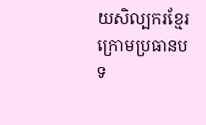យសិល្បករខ្មែរ ក្រោមប្រធានបទ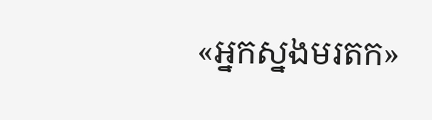«អ្នកស្នងមរតក»